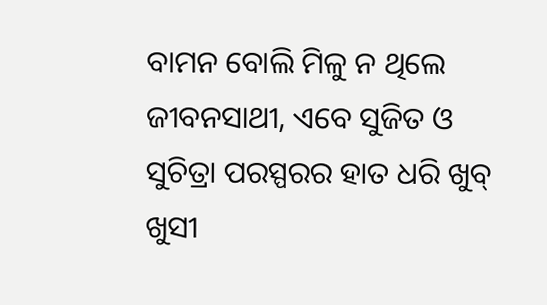ବାମନ ବୋଲି ମିଳୁ ନ ଥିଲେ ଜୀବନସାଥୀ, ଏବେ ସୁଜିତ ଓ ସୁଚିତ୍ରା ପରସ୍ପରର ହାତ ଧରି ଖୁବ୍ ଖୁସୀ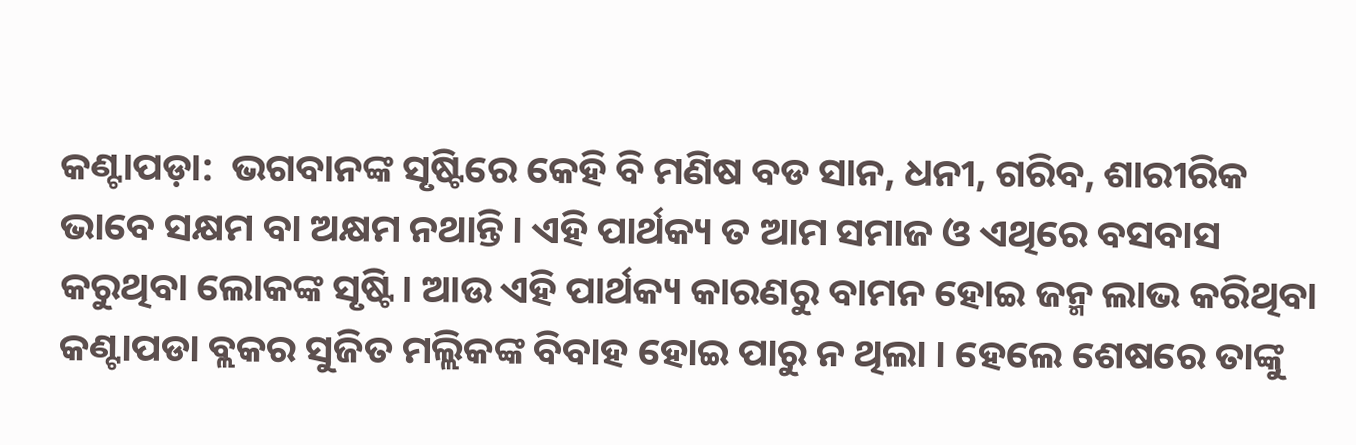କଣ୍ଟାପଡ଼ା:  ଭଗବାନଙ୍କ ସୃଷ୍ଟିରେ କେହି ବି ମଣିଷ ବଡ ସାନ, ଧନୀ, ଗରିବ, ଶାରୀରିକ ଭାବେ ସକ୍ଷମ ବା ଅକ୍ଷମ ନଥାନ୍ତି । ଏହି ପାର୍ଥକ୍ୟ ତ ଆମ ସମାଜ ଓ ଏଥିରେ ବସବାସ କରୁଥିବା ଲୋକଙ୍କ ସୃଷ୍ଟି। ଆଉ ଏହି ପାର୍ଥକ୍ୟ କାରଣରୁ ବାମନ ହୋଇ ଜନ୍ମ ଲାଭ କରିଥିବା କଣ୍ଟାପଡା ବ୍ଲକର ସୁଜିତ ମଲ୍ଲିକଙ୍କ ବିବାହ ହୋଇ ପାରୁ ନ ଥିଲା । ହେଲେ ଶେଷରେ ତାଙ୍କୁ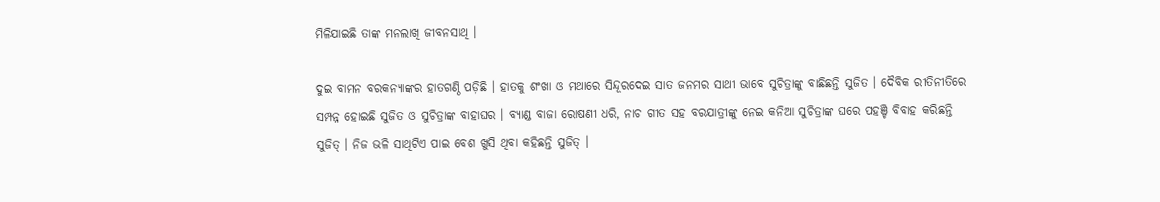ମିଳିଯାଇଛି ତାଙ୍କ ମନଲାଖି ଜୀବନସାଥି ।

ଦୁଇ ବାମନ ବରକନ୍ୟାଙ୍କର ହାତଗଣ୍ଠି ପଡ଼ିଛି । ହାତକୁ ଶଂଖା ଓ ମଥାରେ ସିନ୍ଦୂରଦେଇ ସାତ ଜନମର ସାଥୀ ଭାବେ ସୁଚିତ୍ରାଙ୍କୁ ବାଛିଛନ୍ତି ସୁଜିତ । ଦୈବିକ ରୀତିନୀତିରେ ସମ୍ପନ୍ନ ହୋଇଛି ସୁଜିତ ଓ ସୁଚିତ୍ରାଙ୍କ ବାହାଘର । ବ୍ୟାଣ୍ଡ ବାଜା ରୋଷଣୀ ଧରି, ନାଚ ଗୀତ ସହ ବରଯାତ୍ରୀଙ୍କୁ ନେଇ କନିଆ ସୁଚିତ୍ରାଙ୍କ ଘରେ ପହଞ୍ଚି ବିବାହ କରିଛନ୍ତି ସୁଜିତ୍ । ନିଜ ଭଳି ସାଥିଟିଏ ପାଇ ବେଶ ଖୁସି ଥିବା କହିଛନ୍ତି ସୁଜିତ୍ ।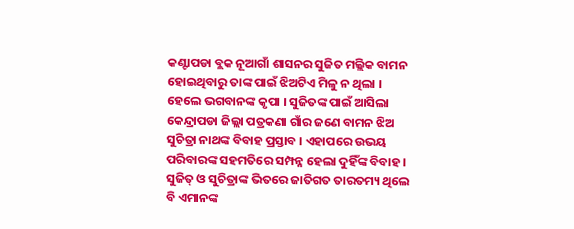କଣ୍ଟାପଡା ବ୍ଲକ ନୂଆଗାଁ ଶାସନର ସୁଜିତ ମଲ୍ଲିକ ବାମନ ହୋଇଥିବାରୁ ତାଙ୍କ ପାଇଁ ଝିଅଟିଏ ମିଳୁ ନ ଥିଲା । ହେଲେ ଭଗବାନଙ୍କ କୃପା । ସୁଜିତଙ୍କ ପାଇଁ ଆସିଲା କେନ୍ଦ୍ରାପଡା ଜିଲ୍ଲା ପତ୍ରକଣା ଗାଁର ଜଣେ ବାମନ ଝିଅ ସୁଚିତ୍ରା ନାଥଙ୍କ ବିବାହ ପ୍ରସ୍ତାବ । ଏହାପରେ ଉଭୟ ପରିବାରଙ୍କ ସହମତିରେ ସମ୍ପନ୍ନ ହେଲା ଦୁହିଁଙ୍କ ବିବାହ । ସୁଜିତ୍ ଓ ସୁଚିତ୍ରାଙ୍କ ଭିତରେ ଜାତିଗତ ତାରତମ୍ୟ ଥିଲେ ବି ଏମାନଙ୍କ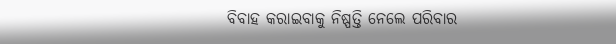ବିବାହ କରାଇବାକୁ ନିଷ୍ପତ୍ତି ନେଲେ ପରିବାର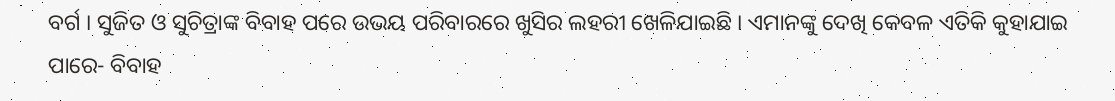ବର୍ଗ । ସୁଜିତ ଓ ସୁଚିତ୍ରାଙ୍କ ବିବାହ ପରେ ଉଭୟ ପରିବାରରେ ଖୁସିର ଲହରୀ ଖେଳିଯାଇଛି । ଏମାନଙ୍କୁ ଦେଖି କେବଳ ଏତିକି କୁହାଯାଇ ପାରେ- ବିବାହ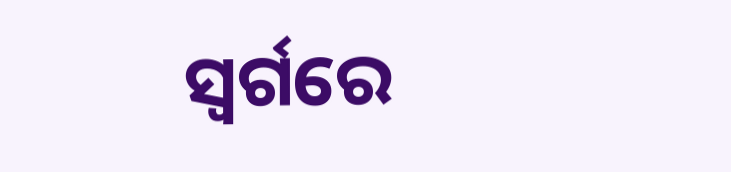ସ୍ବର୍ଗରେ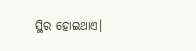ସ୍ଥିର ହୋଇଥାଏ।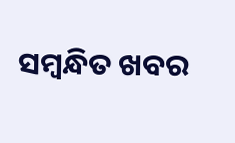ସମ୍ବନ୍ଧିତ ଖବର